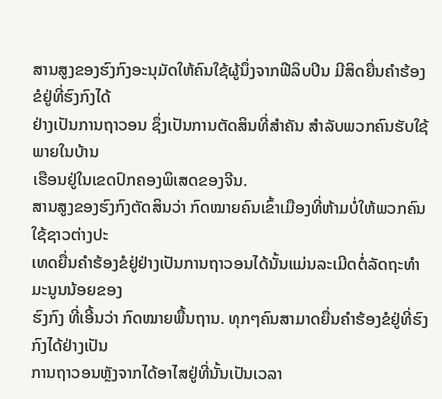ສານສູງຂອງຮົງກົງອະນຸມັດໃຫ້ຄົນໃຊ້ຜູ້ນຶ່ງຈາກຟີລິບປິນ ມີສິດຍື່ນຄຳຮ້ອງ ຂໍຢູ່ທີ່ຮົງກົງໄດ້
ຢ່າງເປັນການຖາວອນ ຊຶ່ງເປັນການຕັດສິນທີ່ສຳຄັນ ສຳລັບພວກຄົນຮັບໃຊ້ ພາຍໃນບ້ານ
ເຮືອນຢູ່ໃນເຂດປົກຄອງພິເສດຂອງຈີນ.
ສານສູງຂອງຮົງກົງຕັດສິນວ່າ ກົດໝາຍຄົນເຂົ້າເມືອງທີ່ຫ້າມບໍ່ໃຫ້ພວກຄົນໃຊ້ຊາວຕ່າງປະ
ເທດຍື່ນຄຳຮ້ອງຂໍຢູ່ຢ່າງເປັນການຖາວອນໄດ້ນັ້ນແມ່ນລະເມີດຕໍ່ລັດຖະທຳມະນູນນ້ອຍຂອງ
ຮົງກົງ ທີ່ເອີ້ນວ່າ ກົດໝາຍພື້ນຖານ. ທຸກໆຄົນສາມາດຍື່ນຄຳຮ້ອງຂໍຢູ່ທີ່ຮົງກົງໄດ້ຢ່າງເປັນ
ການຖາວອນຫຼັງຈາກໄດ້ອາໄສຢູ່ທີ່ນັ້ນເປັນເວລາ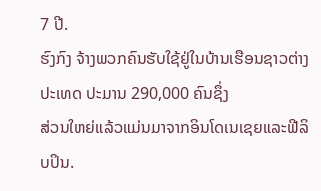7 ປີ.
ຮົງກົງ ຈ້າງພວກຄົນຮັບໃຊ້ຢູ່ໃນບ້ານເຮືອນຊາວຕ່າງປະເທດ ປະມານ 290,000 ຄົນຊຶ່ງ
ສ່ວນໃຫຍ່ແລ້ວແມ່ນມາຈາກອິນໂດເນເຊຍແລະຟີລິບປິນ.